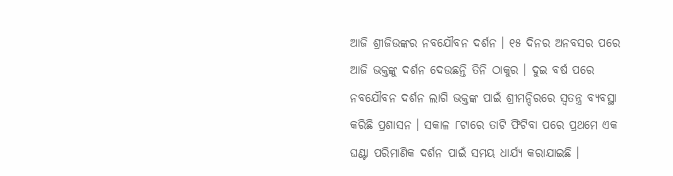ଆଜି ଶ୍ରୀଜିଉଙ୍କର ନବଯୌବନ ଦର୍ଶନ । ୧୫ ଦିନର ଅନବସର ପରେ ଆଜି ଭକ୍ତଙ୍କୁ ଦର୍ଶନ ଦେଉଛନ୍ତି ତିନି ଠାକୁର । ଦୁଇ ବର୍ଷ ପରେ ନବଯୌବନ ଦର୍ଶନ ଲାଗି ଭକ୍ତଙ୍କ ପାଇଁ ଶ୍ରୀମନ୍ଦିରରେ ସ୍ୱତନ୍ତ୍ର ବ୍ୟବସ୍ଥା କରିଛି ପ୍ରଶାସନ । ସକାଳ ୮ଟାରେ ତାଟି ଫିଟିବା ପରେ ପ୍ରଥମେ ଏକ ଘଣ୍ଟା ପରିମାଣିକ ଦର୍ଶନ ପାଇଁ ସମୟ ଧାର୍ଯ୍ୟ କରାଯାଇଛି ।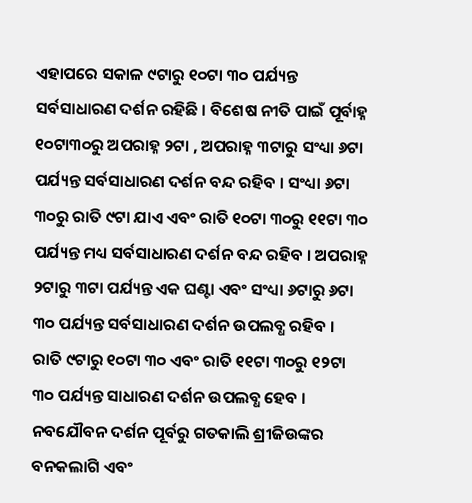ଏହାପରେ ସକାଳ ୯ଟାରୁ ୧୦ଟା ୩୦ ପର୍ଯ୍ୟନ୍ତ ସର୍ବସାଧାରଣ ଦର୍ଶନ ରହିଛି । ବିଶେଷ ନୀତି ପାଇଁ ପୂର୍ବାହ୍ନ ୧୦ଟା୩୦ରୁ ଅପରାହ୍ନ ୨ଟା , ଅପରାହ୍ନ ୩ଟାରୁ ସଂଧ୍ୟା ୬ଟା ପର୍ଯ୍ୟନ୍ତ ସର୍ବସାଧାରଣ ଦର୍ଶନ ବନ୍ଦ ରହିବ । ସଂଧ୍ୟା ୬ଟା ୩୦ରୁ ରାତି ୯ଟା ଯାଏ ଏବଂ ରାତି ୧୦ଟା ୩୦ରୁ ୧୧ଟା ୩୦ ପର୍ଯ୍ୟନ୍ତ ମଧ୍ୟ ସର୍ବସାଧାରଣ ଦର୍ଶନ ବନ୍ଦ ରହିବ । ଅପରାହ୍ନ ୨ଟାରୁ ୩ଟା ପର୍ଯ୍ୟନ୍ତ ଏକ ଘଣ୍ଟା ଏବଂ ସଂଧ୍ୟା ୬ଟାରୁ ୬ଟା ୩୦ ପର୍ଯ୍ୟନ୍ତ ସର୍ବସାଧାରଣ ଦର୍ଶନ ଉପଲବ୍ଧ ରହିବ । ରାତି ୯ଟାରୁ ୧୦ଟା ୩୦ ଏବଂ ରାତି ୧୧ଟା ୩୦ରୁ ୧୨ଟା ୩୦ ପର୍ଯ୍ୟନ୍ତ ସାଧାରଣ ଦର୍ଶନ ଉପଲବ୍ଧ ହେବ । ନବଯୌବନ ଦର୍ଶନ ପୂର୍ବରୁ ଗତକାଲି ଶ୍ରୀଜିଉଙ୍କର ବନକଲାଗି ଏବଂ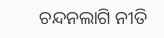ଚନ୍ଦନଲାଗି ନୀତି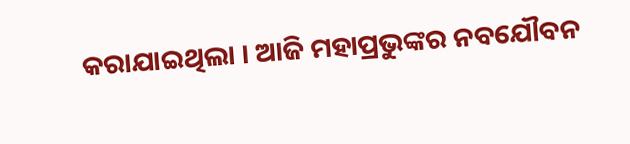କରାଯାଇଥିଲା । ଆଜି ମହାପ୍ରଭୁଙ୍କର ନବଯୌବନ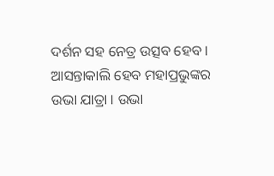ଦର୍ଶନ ସହ ନେତ୍ର ଉତ୍ସବ ହେବ । ଆସନ୍ତାକାଲି ହେବ ମହାପ୍ରଭୁଙ୍କର ଉଭା ଯାତ୍ରା । ଉଭା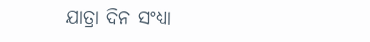ଯାତ୍ରା ଦିନ ସଂଧ୍ୟା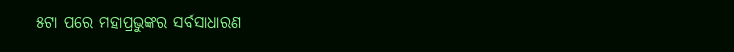୫ଟା ପରେ ମହାପ୍ରଭୁଙ୍କର ସର୍ବସାଧାରଣ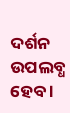ଦର୍ଶନ ଉପଲବ୍ଧ ହେବ ।